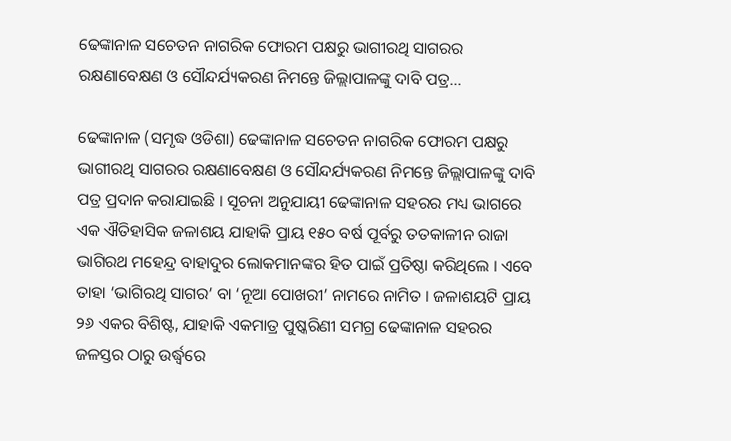ଢେଙ୍କାନାଳ ସଚେତନ ନାଗରିକ ଫୋରମ ପକ୍ଷରୁ ଭାଗୀରଥି ସାଗରର ରକ୍ଷଣାବେକ୍ଷଣ ଓ ସୌନ୍ଦର୍ଯ୍ୟକରଣ ନିମନ୍ତେ ଜିଲ୍ଲାପାଳଙ୍କୁ ଦାବି ପତ୍ର…

ଢେଙ୍କାନାଳ (ସମୃଦ୍ଧ ଓଡିଶା) ଢେଙ୍କାନାଳ ସଚେତନ ନାଗରିକ ଫୋରମ ପକ୍ଷରୁ ଭାଗୀରଥି ସାଗରର ରକ୍ଷଣାବେକ୍ଷଣ ଓ ସୌନ୍ଦର୍ଯ୍ୟକରଣ ନିମନ୍ତେ ଜିଲ୍ଲାପାଳଙ୍କୁ ଦାବି ପତ୍ର ପ୍ରଦାନ କରାଯାଇଛି । ସୂଚନା ଅନୁଯାୟୀ ଢେଙ୍କାନାଳ ସହରର ମଧ୍ୟ ଭାଗରେ ଏକ ଐତିହାସିକ ଜଳାଶୟ ଯାହାକି ପ୍ରାୟ ୧୫୦ ବର୍ଷ ପୂର୍ବରୁ ତତକାଳୀନ ରାଜା ଭାଗିରଥ ମହେନ୍ଦ୍ର ବାହାଦୁର ଲୋକମାନଙ୍କର ହିତ ପାଇଁ ପ୍ରତିଷ୍ଠା କରିଥିଲେ । ଏବେ ତାହା ‘ଭାଗିରଥି ସାଗର’ ବା ‘ନୂଆ ପୋଖରୀ’ ନାମରେ ନାମିତ । ଜଳାଶୟଟି ପ୍ରାୟ ୨୬ ଏକର ବିଶିଷ୍ଟ, ଯାହାକି ଏକମାତ୍ର ପୁଷ୍କରିଣୀ ସମଗ୍ର ଢେଙ୍କାନାଳ ସହରର ଜଳସ୍ତର ଠାରୁ ଉର୍ଦ୍ଧ୍ୱରେ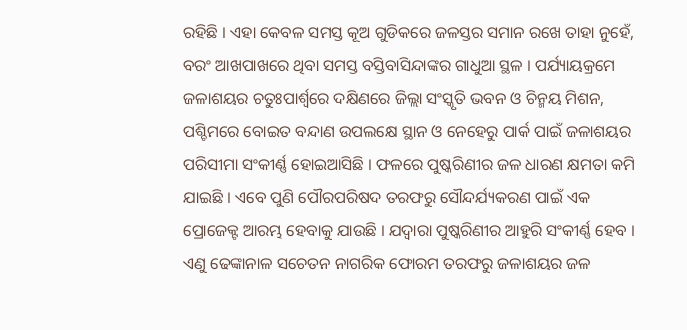ରହିଛି । ଏହା କେବଳ ସମସ୍ତ କୂଅ ଗୁଡିକରେ ଜଳସ୍ତର ସମାନ ରଖେ ତାହା ନୁହେଁ, ବରଂ ଆଖପାଖରେ ଥିବା ସମସ୍ତ ବସ୍ତିବାସିନ୍ଦାଙ୍କର ଗାଧୁଆ ସ୍ଥଳ । ପର୍ଯ୍ୟାୟକ୍ରମେ ଜଳାଶୟର ଚତୁଃପାର୍ଶ୍ଵରେ ଦକ୍ଷିଣରେ ଜିଲ୍ଲା ସଂସ୍କୃତି ଭବନ ଓ ଚିନ୍ମୟ ମିଶନ, ପଶ୍ଚିମରେ ବୋଇତ ବନ୍ଦାଣ ଉପଲକ୍ଷେ ସ୍ଥାନ ଓ ନେହେରୁ ପାର୍କ ପାଇଁ ଜଳାଶୟର ପରିସୀମା ସଂକୀର୍ଣ୍ଣ ହୋଇଆସିଛି । ଫଳରେ ପୁଷ୍କରିଣୀର ଜଳ ଧାରଣ କ୍ଷମତା କମି ଯାଇଛି । ଏବେ ପୁଣି ପୌରପରିଷଦ ତରଫରୁ ସୌନ୍ଦର୍ଯ୍ୟକରଣ ପାଇଁ ଏକ ପ୍ରୋଜେକ୍ଟ ଆରମ୍ଭ ହେବାକୁ ଯାଉଛି । ଯଦ୍ୱାରା ପୁଷ୍କରିଣୀର ଆହୁରି ସଂକୀର୍ଣ୍ଣ ହେବ । ଏଣୁ ଢେଙ୍କାନାଳ ସଚେତନ ନାଗରିକ ଫୋରମ ତରଫରୁ ଜଳାଶୟର ଜଳ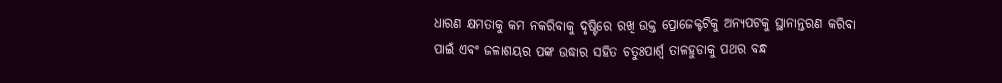ଧାରଣ କ୍ଷମତାକୁ କମ ନକରିବାକୁ ଦୃଷ୍ଟିରେ ରଖି ଉକ୍ତ ପ୍ରୋଜେକ୍ଟଟିକୁ ଅନ୍ୟପଟକୁ ସ୍ଥାନାନ୍ତରଣ କରିବା ପାଇଁ ଏବଂ ଜଳାଶୟର ପଙ୍କ ଉଦ୍ଧାର ସହିତ ଚତୁଃପାର୍ଶ୍ଵ ତାଳହୁଡାକୁ ପଥର ବନ୍ଧ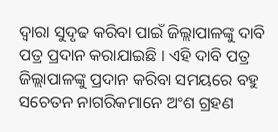ଦ୍ୱାରା ସୁଦୃଢ କରିବା ପାଇଁ ଜିଲ୍ଲାପାଳଙ୍କୁ ଦାବି ପତ୍ର ପ୍ରଦାନ କରାଯାଇଛି । ଏହି ଦାବି ପତ୍ର ଜିଲ୍ଲାପାଳଙ୍କୁ ପ୍ରଦାନ କରିବା ସମୟରେ ବହୁ ସଚେତନ ନାଗରିକମାନେ ଅଂଶ ଗ୍ରହଣ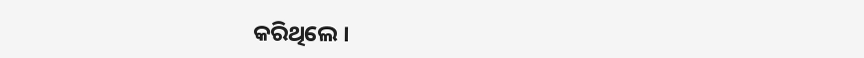କରିଥିଲେ ।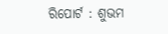ରିପୋର୍ଟ : ଶୁଭମ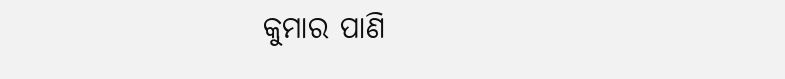କୁମାର ପାଣି